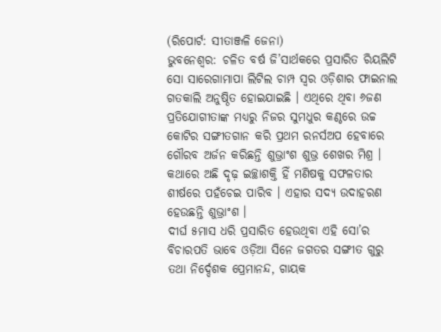(ରିପୋର୍ଟ: ସୀତାଞ୍ଜଳି ଜେନା)
ଭୁବନେଶ୍ୱର: ଚଳିତ ବର୍ଷ ଜି’ସାର୍ଥକରେ ପ୍ରସାରିତ ରିୟଲିଟି ସୋ ସାରେଗାମାପା ଲିଟିଲ ଚାମ୍ପ ସ୍ୱର ଓଡ଼ିଶାର ଫାଇନାଲ ଗତକାଲି ଅନୁଷ୍ଠିତ ହୋଇଯାଇଛି । ଏଥିରେ ଥିବା ୬ଜଣ ପ୍ରତିଯୋଗୀତାଙ୍କ ମଧ୍ୟରୁ ନିଜର ସୁମଧୁର କଣ୍ଠରେ ଉଚ୍ଚ କୋଟିର ସଙ୍ଗୀତଗାନ କରି ପ୍ରଥମ ରନର୍ସଅପ ହେବାରେ ଗୌରବ ଅର୍ଜନ କରିଛନ୍ତି ଶୁଭ୍ରାଂଶ ଶୁଭ୍ର ଶେଖର ମିଶ୍ର । କଥାରେ ଅଛି ଦୃଢ଼ ଇଚ୍ଛାଶକ୍ତି ହିଁ ମଣିଷକୁ ସଫଳତାର ଶୀର୍ଷରେ ପହଁଚେଇ ପାରିବ । ଏହାର ସଦ୍ୟ ଉଦାହରଣ ହେଉଛନ୍ତି ଶୁଭ୍ରାଂଶ ।
ଦୀର୍ଘ ୫ମାସ ଧରି ପ୍ରସାରିତ ହେଉଥିବା ଏହି ସୋ’ର ବିଚାରପତି ଭାବେ ଓଡ଼ିଆ ସିନେ ଜଗତର ସଙ୍ଗୀତ ଗୁରୁ ତଥା ନିର୍ଦ୍ଦେଶକ ପ୍ରେମାନନ୍ଦ, ଗାୟକ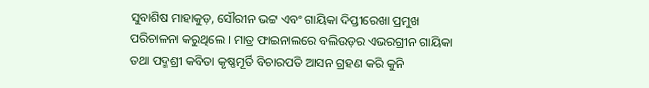ସୁବାଶିଷ ମାହାକୁଡ଼, ସୌରୀନ ଭଟ୍ଟ ଏବଂ ଗାୟିକା ଦିପ୍ତୀରେଖା ପ୍ରମୁଖ ପରିଚାଳନା କରୁଥିଲେ । ମାତ୍ର ଫାଇନାଲରେ ବଲିଉଡ଼ର ଏଭରଗ୍ରୀନ ଗାୟିକା ତଥା ପଦ୍ମଶ୍ରୀ କବିତା କୃଷ୍ଣମୂର୍ତି ବିଚାରପତି ଆସନ ଗ୍ରହଣ କରି କୁନି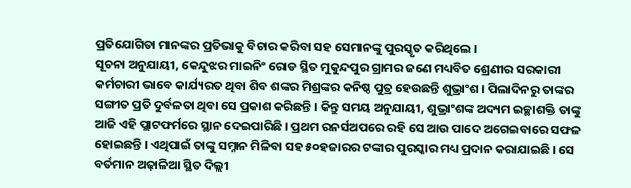ପ୍ରତିଯୋଗିତା ମାନଙ୍କର ପ୍ରତିଭାକୁ ବିଚାର କରିବା ସହ ସେମାନଙ୍କୁ ପୁରସ୍କୃତ କରିଥିଲେ ।
ସୂଚନା ଅନୁଯାୟୀ, କେନ୍ଦୁଝର ମାଇନିଂ ରୋଡ ସ୍ଥିତ ମୁକୁନ୍ଦପୁର ଗ୍ରାମର ଜଣେ ମଧ୍ୟବିତ ଶ୍ରେଣୀର ସରକାରୀ କର୍ମଚାରୀ ଭାବେ କାର୍ଯ୍ୟରତ ଥିବା ଶିବ ଶଙ୍କର ମିଶ୍ରଙ୍କର କନିଷ୍ଠ ପୁତ୍ର ହେଉଛନ୍ତି ଶୁଭ୍ରାଂଶ । ପିଲାଦିନରୁ ତାଙ୍କର ସଙ୍ଗୀତ ପ୍ରତି ଦୁର୍ବଳତା ଥିବା ସେ ପ୍ରକାଶ କରିଛନ୍ତି । କିନ୍ତୁ ସମୟ ଅନୁଯାୟୀ, ଶୁଭ୍ରାଂଶଙ୍କ ଅଦ୍ୟମ ଇଚ୍ଛାଶକ୍ତି ତାଙ୍କୁ ଆଜି ଏହି ପ୍ଲାଟଫର୍ମରେ ସ୍ଥାନ ଦେଇପାରିଛି । ପ୍ରଥମ ରନର୍ସଅପରେ ରହି ସେ ଆଉ ପାଦେ ଅଗେଇବାରେ ସଫଳ ହୋଇଛନ୍ତି । ଏଥିପାଇଁ ତାଙ୍କୁ ସମ୍ନାନ ମିଳିବା ସହ ୫୦ହଜାରର ଟଙ୍କାର ପୁରସ୍କାର ମଧ୍ୟ ପ୍ରଦାନ କରାଯାଇଛି । ସେ ବର୍ତମାନ ଅଢ଼ାଳିଆ ସ୍ଥିତ ଦିଲ୍ଲୀ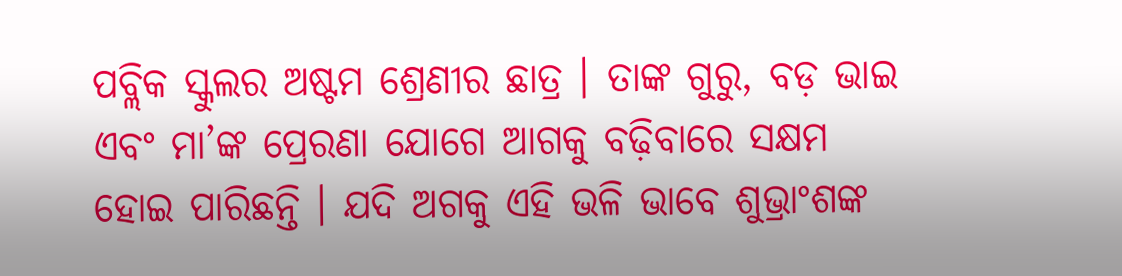ପବ୍ଲିକ ସ୍କୁଲର ଅଷ୍ଟମ ଶ୍ରେଣୀର ଛାତ୍ର । ତାଙ୍କ ଗୁରୁ, ବଡ଼ ଭାଇ ଏବଂ ମା’ଙ୍କ ପ୍ରେରଣା ଯୋଗେ ଆଗକୁ ବଢ଼ିବାରେ ସକ୍ଷମ ହୋଇ ପାରିଛନ୍ତି । ଯଦି ଅଗକୁ ଏହି ଭଳି ଭାବେ ଶୁଭ୍ରାଂଶଙ୍କ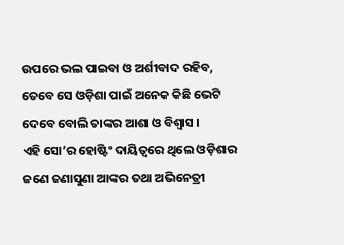ଉପରେ ଭଲ ପାଇବା ଓ ଅର୍ଶୀବାଦ ରହିବ, ତେବେ ସେ ଓଡ଼ିଶା ପାଇଁ ଅନେକ କିଛି ଭେଟି ଦେବେ ବୋଲି ତାଙ୍କର ଆଶା ଓ ବିଶ୍ୱାସ ।
ଏହି ସୋ’ର ହୋଷ୍ଟିଂ ଦାୟିତ୍ୱରେ ଥିଲେ ଓଡ଼ିଶାର ଜଣେ ଜଣାସୁଣା ଆଙ୍କର ତଥା ଅଭିନେତ୍ରୀ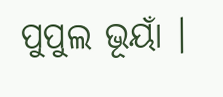ପୁପୁଲ ଭୂୟାଁ ।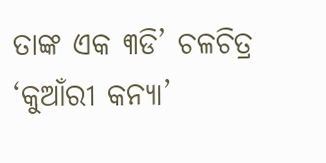ତାଙ୍କ ଏକ ୩ଡି’ ଚଳଚିତ୍ର ‘କୁଆଁରୀ କନ୍ୟା’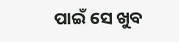ପାଇଁ ସେ ଖୁବ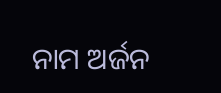ନାମ ଅର୍ଜନ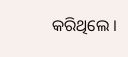କରିଥିଲେ ।